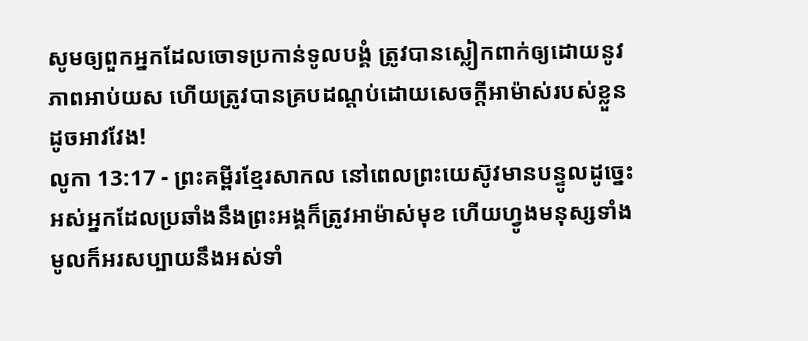សូមឲ្យពួកអ្នកដែលចោទប្រកាន់ទូលបង្គំ ត្រូវបានស្លៀកពាក់ឲ្យដោយនូវភាពអាប់យស ហើយត្រូវបានគ្របដណ្ដប់ដោយសេចក្ដីអាម៉ាស់របស់ខ្លួន ដូចអាវវែង!
លូកា 13:17 - ព្រះគម្ពីរខ្មែរសាកល នៅពេលព្រះយេស៊ូវមានបន្ទូលដូច្នេះ អស់អ្នកដែលប្រឆាំងនឹងព្រះអង្គក៏ត្រូវអាម៉ាស់មុខ ហើយហ្វូងមនុស្សទាំងមូលក៏អរសប្បាយនឹងអស់ទាំ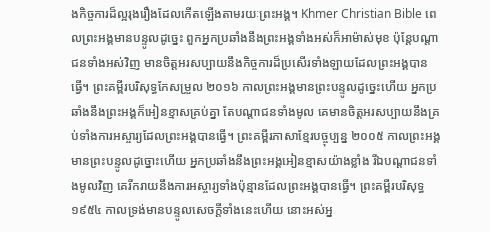ងកិច្ចការដ៏ល្អរុងរឿងដែលកើតឡើងតាមរយៈព្រះអង្គ។ Khmer Christian Bible ពេលព្រះអង្គមានបន្ទូលដូច្នេះ ពួកអ្នកប្រឆាំងនឹងព្រះអង្គទាំងអស់ក៏អាម៉ាស់មុខ ប៉ុន្ដែបណ្ដាជនទាំងអស់វិញ មានចិត្ដអរសប្បាយនឹងកិច្ចការដ៏ប្រសើរទាំងឡាយដែលព្រះអង្គបានធ្វើ។ ព្រះគម្ពីរបរិសុទ្ធកែសម្រួល ២០១៦ កាលព្រះអង្គមានព្រះបន្ទូលដូច្នេះហើយ អ្នកប្រឆាំងនឹងព្រះអង្គក៏អៀនខ្មាសគ្រប់គ្នា តែបណ្តាជនទាំងមូល គេមានចិត្តអរសប្បាយនឹងគ្រប់ទាំងការអស្ចារ្យដែលព្រះអង្គបានធ្វើ។ ព្រះគម្ពីរភាសាខ្មែរបច្ចុប្បន្ន ២០០៥ កាលព្រះអង្គមានព្រះបន្ទូលដូច្នោះហើយ អ្នកប្រឆាំងនឹងព្រះអង្គអៀនខ្មាសយ៉ាងខ្លាំង រីឯបណ្ដាជនទាំងមូលវិញ គេរីករាយនឹងការអស្ចារ្យទាំងប៉ុន្មានដែលព្រះអង្គបានធ្វើ។ ព្រះគម្ពីរបរិសុទ្ធ ១៩៥៤ កាលទ្រង់មានបន្ទូលសេចក្ដីទាំងនេះហើយ នោះអស់អ្ន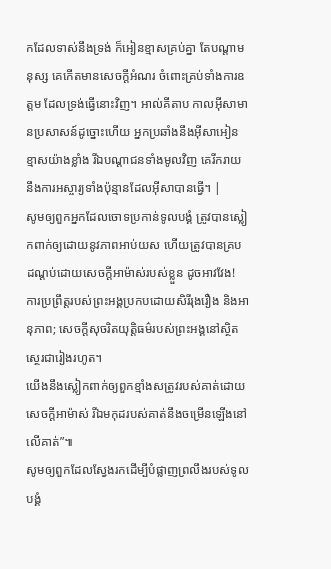កដែលទាស់នឹងទ្រង់ ក៏អៀនខ្មាសគ្រប់គ្នា តែបណ្តាមនុស្ស គេកើតមានសេចក្ដីអំណរ ចំពោះគ្រប់ទាំងការឧត្តម ដែលទ្រង់ធ្វើនោះវិញ។ អាល់គីតាប កាលអ៊ីសាមានប្រសាសន៍ដូច្នោះហើយ អ្នកប្រឆាំងនឹងអ៊ីសាអៀនខ្មាសយ៉ាងខ្លាំង រីឯបណ្ដាជនទាំងមូលវិញ គេរីករាយនឹងការអស្ចារ្យទាំងប៉ុន្មានដែលអ៊ីសាបានធ្វើ។ |
សូមឲ្យពួកអ្នកដែលចោទប្រកាន់ទូលបង្គំ ត្រូវបានស្លៀកពាក់ឲ្យដោយនូវភាពអាប់យស ហើយត្រូវបានគ្របដណ្ដប់ដោយសេចក្ដីអាម៉ាស់របស់ខ្លួន ដូចអាវវែង!
ការប្រព្រឹត្តរបស់ព្រះអង្គប្រកបដោយសិរីរុងរឿង និងអានុភាព; សេចក្ដីសុចរិតយុត្តិធម៌របស់ព្រះអង្គនៅស្ថិតស្ថេរជារៀងរហូត។
យើងនឹងស្លៀកពាក់ឲ្យពួកខ្មាំងសត្រូវរបស់គាត់ដោយសេចក្ដីអាម៉ាស់ រីឯមកុដរបស់គាត់នឹងចម្រើនឡើងនៅលើគាត់”៕
សូមឲ្យពួកដែលស្វែងរកដើម្បីបំផ្លាញព្រលឹងរបស់ទូលបង្គំ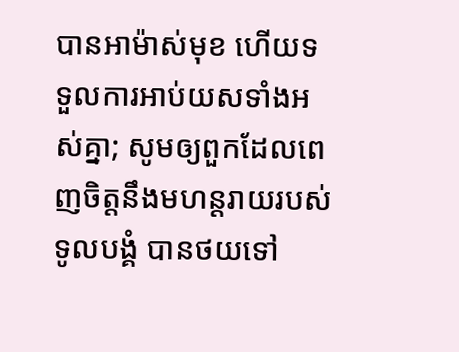បានអាម៉ាស់មុខ ហើយទទួលការអាប់យសទាំងអស់គ្នា; សូមឲ្យពួកដែលពេញចិត្តនឹងមហន្តរាយរបស់ទូលបង្គំ បានថយទៅ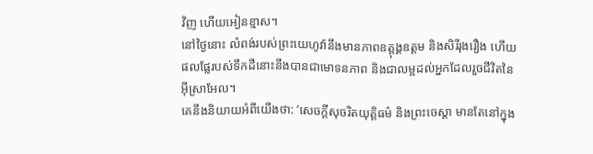វិញ ហើយអៀនខ្មាស។
នៅថ្ងៃនោះ លំពង់របស់ព្រះយេហូវ៉ានឹងមានភាពឧត្ដុង្គឧត្ដម និងសិរីរុងរឿង ហើយផលផ្លែរបស់ទឹកដីនោះនឹងបានជាមោទនភាព និងជាលម្អដល់អ្នកដែលរួចជីវិតនៃអ៊ីស្រាអែល។
គេនឹងនិយាយអំពីយើងថា: ‘សេចក្ដីសុចរិតយុត្តិធម៌ និងព្រះចេស្ដា មានតែនៅក្នុង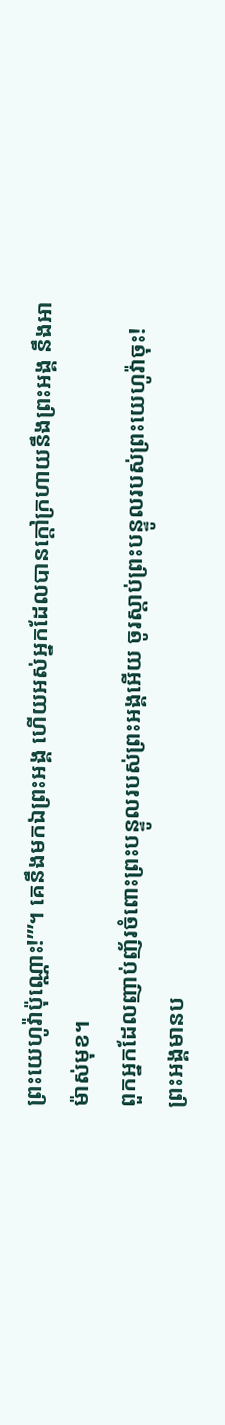ព្រះយេហូវ៉ាប៉ុណ្ណោះ!’”។ គេនឹងមកឯព្រះអង្គ ហើយអស់អ្នកដែលបានក្ដៅក្រហាយនឹងព្រះអង្គ នឹងអាម៉ាស់មុខ។
ពួកអ្នកដែលញាប់ញ័រចំពោះព្រះបន្ទូលរបស់ព្រះអង្គអើយ ចូរស្ដាប់ព្រះបន្ទូលរបស់ព្រះយេហូវ៉ាចុះ! ព្រះអង្គមានប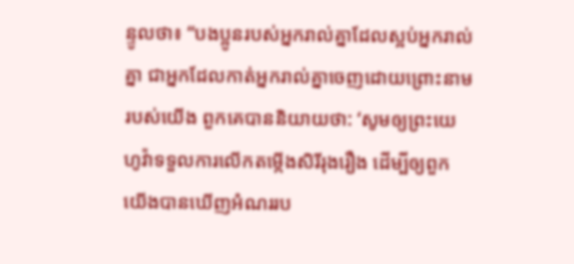ន្ទូលថា៖ “បងប្អូនរបស់អ្នករាល់គ្នាដែលស្អប់អ្នករាល់គ្នា ជាអ្នកដែលកាត់អ្នករាល់គ្នាចេញដោយព្រោះនាមរបស់យើង ពួកគេបាននិយាយថា: ‘សូមឲ្យព្រះយេហូវ៉ាទទួលការលើកតម្កើងសិរីរុងរឿង ដើម្បីឲ្យពួកយើងបានឃើញអំណររប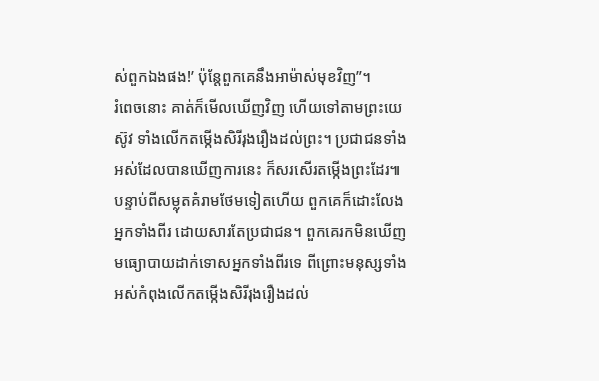ស់ពួកឯងផង!’ ប៉ុន្តែពួកគេនឹងអាម៉ាស់មុខវិញ”។
រំពេចនោះ គាត់ក៏មើលឃើញវិញ ហើយទៅតាមព្រះយេស៊ូវ ទាំងលើកតម្កើងសិរីរុងរឿងដល់ព្រះ។ ប្រជាជនទាំងអស់ដែលបានឃើញការនេះ ក៏សរសើរតម្កើងព្រះដែរ៕
បន្ទាប់ពីសម្លុតគំរាមថែមទៀតហើយ ពួកគេក៏ដោះលែងអ្នកទាំងពីរ ដោយសារតែប្រជាជន។ ពួកគេរកមិនឃើញមធ្យោបាយដាក់ទោសអ្នកទាំងពីរទេ ពីព្រោះមនុស្សទាំងអស់កំពុងលើកតម្កើងសិរីរុងរឿងដល់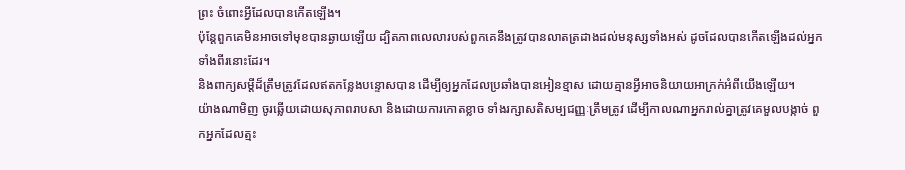ព្រះ ចំពោះអ្វីដែលបានកើតឡើង។
ប៉ុន្តែពួកគេមិនអាចទៅមុខបានឆ្ងាយឡើយ ដ្បិតភាពលេលារបស់ពួកគេនឹងត្រូវបានលាតត្រដាងដល់មនុស្សទាំងអស់ ដូចដែលបានកើតឡើងដល់អ្នកទាំងពីរនោះដែរ។
និងពាក្យសម្ដីដ៏ត្រឹមត្រូវដែលឥតកន្លែងបន្ទោសបាន ដើម្បីឲ្យអ្នកដែលប្រឆាំងបានអៀនខ្មាស ដោយគ្មានអ្វីអាចនិយាយអាក្រក់អំពីយើងឡើយ។
យ៉ាងណាមិញ ចូរឆ្លើយដោយសុភាពរាបសា និងដោយការកោតខ្លាច ទាំងរក្សាសតិសម្បជញ្ញៈត្រឹមត្រូវ ដើម្បីកាលណាអ្នករាល់គ្នាត្រូវគេមួលបង្កាច់ ពួកអ្នកដែលត្មះ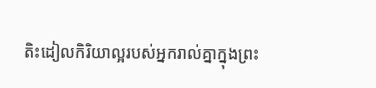តិះដៀលកិរិយាល្អរបស់អ្នករាល់គ្នាក្នុងព្រះ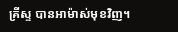គ្រីស្ទ បានអាម៉ាស់មុខវិញ។